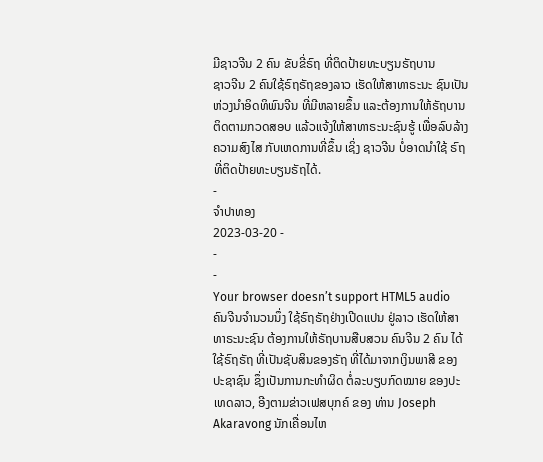ມີຊາວຈີນ 2 ຄົນ ຂັບຂີ່ຣົຖ ທີ່ຕິດປ້າຍທະບຽນຣັຖບານ
ຊາວຈີນ 2 ຄົນໃຊ້ຣົຖຣັຖຂອງລາວ ເຮັດໃຫ້ສາທາຣະນະ ຊົນເປັນຫ່ວງນໍາອິດທິພົນຈີນ ທີ່ມີຫລາຍຂຶ້ນ ແລະຕ້ອງການໃຫ້ຣັຖບານ ຕິດຕາມກວດສອບ ແລ້ວແຈ້ງໃຫ້ສາທາຣະນະຊົນຮູ້ ເພື່ອລົບລ້າງຄວາມສົງໄສ ກັບເຫດການທີ່ຂຶ້ນ ເຊິ່ງ ຊາວຈີນ ບໍ່ອາດນຳໃຊ້ ຣົຖທີ່ຕິດປ້າຍທະບຽນຣັຖໄດ້.
-
ຈຳປາທອງ
2023-03-20 -
-
-
Your browser doesn’t support HTML5 audio
ຄົນຈີນຈໍານວນນຶ່ງ ໃຊ້ຣົຖຣັຖຢ່າງເປີດແປນ ຢູ່ລາວ ເຮັດໃຫ້ສາທາຣະນະຊົນ ຕ້ອງການໃຫ້ຣັຖບານສືບສວນ ຄົນຈີນ 2 ຄົນ ໄດ້ໃຊ້ຣົຖຣັຖ ທີ່ເປັນຊັບສິນຂອງຣັຖ ທີ່ໄດ້ມາຈາກເງິນພາສີ ຂອງປະຊາຊົນ ຊຶ່ງເປັນການກະທໍາຜິດ ຕໍ່ລະບຽບກົດໝາຍ ຂອງປະເທດລາວ, ອີງຕາມຂ່າວເຟສບຸກຄ໌ ຂອງ ທ່ານ Joseph Akaravong ນັກເຄື່ອນໄຫ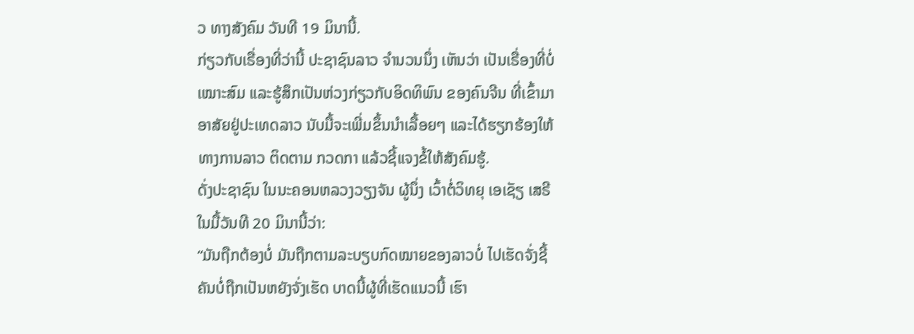ວ ທາງສັງຄົມ ວັນທີ 19 ມິນານີ້.
ກ່ຽວກັບເຣື່ອງທີ່ວ່ານີ້ ປະຊາຊົນລາວ ຈໍານວນນຶ່ງ ເຫັນວ່າ ເປັນເຣື່ອງທີ່ບໍ່ເໝາະສົມ ແລະຮູ້ສຶກເປັນຫ່ວງກ່ຽວກັບອິດທິພົນ ຂອງຄົນຈີນ ທີ່ເຂົ້າມາອາສັຍຢູ່ປະເທດລາວ ນັບມື້ຈະເພີ່ມຂຶ້ນນໍາເລື້ອຍໆ ແລະໄດ້ຮຽກຮ້ອງໃຫ້ ທາງການລາວ ຕິດຕາມ ກວດກາ ແລ້ວຊີ້ແຈງຂໍ້ໃຫ້ສັງຄົມຮູ້.
ດັ່ງປະຊາຊົນ ໃນນະຄອນຫລວງວຽງຈັນ ຜູ້ນຶ່ງ ເວົ້າຕໍ່ວິທຍຸ ເອເຊັຽ ເສຣີ ໃນມື້ວັນທີ 20 ມິນານີ້ວ່າ:
“ມັນຖືກຕ້ອງບໍ່ ມັນຖືກຕາມລະບຽບກົດໝາຍຂອງລາວບໍ່ ໄປເຮັດຈັ່ງຊີ້ ຄັນບໍ່ຖືກເປັນຫຍັງຈັ່ງເຮັດ ບາດນີ້ຜູ້ທີ່ເຮັດແນວນີ້ ເຮົາ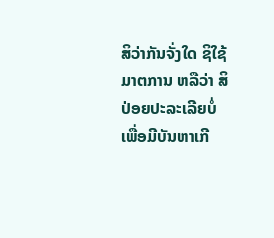ສິວ່າກັນຈັ່ງໃດ ຊິໃຊ້ມາຕການ ຫລືວ່າ ສິປ່ອຍປະລະເລີຍບໍ່ ເພື່ອມີບັນຫາເກີ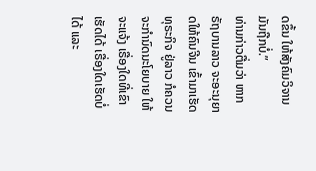ດຂຶ້ນ ໃຫ້ສັງຄົມວິຈານ ມັນຖືກບໍ່.”
ທ່ານກ່າວຕື່ມວ່າ ຫາກຣັຖບານລາວ ຈະອະນຸຍາດໃຫ້ຄົນຈີນ ເຂົ້າມາເຮັດທຸຣະກິຈ ຢູ່ລາວ ກໍຄວນຈະກໍານົດນະໂຍບາຍ ໃຫ້ຈະແຈ້ງ ເຣື່ອງໃດທີ່ເຂົາເຮັດໄດ້ ເຣື່ອງໃດເຮັດບໍ່ໄດ້ ແລະ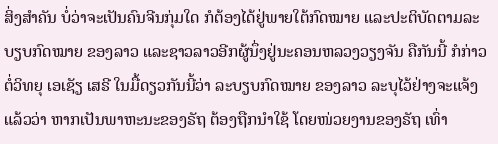ສິ່ງສໍາຄັນ ບໍ່ວ່າຈະເປັນຄົນຈີນກຸ່ມໃດ ກໍຕ້ອງໄດ້ຢູ່ພາຍໃຕ້ກົດໝາຍ ແລະປະຕິບັດຕາມລະບຽບກົດໝາຍ ຂອງລາວ ແລະຊາວລາວອີກຜູ້ນຶ່ງຢູ່ນະຄອນຫລວງວຽງຈັນ ຄືກັນນີ້ ກໍກ່າວຕໍ່ວິທຍຸ ເອເຊັຽ ເສຣີ ໃນມື້ດຽວກັນນີ້ວ່າ ລະບຽບກົດໝາຍ ຂອງລາວ ລະບຸໄວ້ຢ່າງຈະແຈ້ງແລ້ວວ່າ ຫາກເປັນພາຫະນະຂອງຣັຖ ຕ້ອງຖືກນໍາໃຊ້ ໂດຍໜ່ວຍງານຂອງຣັຖ ເທົ່າ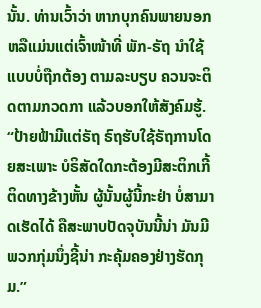ນັ້ນ. ທ່ານເວົ້າວ່າ ຫາກບຸກຄົນພາຍນອກ ຫລືແມ່ນແຕ່ເຈົ້າໜ້າທີ່ ພັກ-ຣັຖ ນໍາໃຊ້ແບບບໍ່ຖືກຕ້ອງ ຕາມລະບຽບ ຄວນຈະຕິດຕາມກວດກາ ແລ້ວບອກໃຫ້ສັງຄົມຮູ້.
“ປ້າຍຟ້າມີແຕ່ຣັຖ ຣົຖຮັບໃຊ້ຣັຖການໂດຍສະເພາະ ບໍຣິສັດໃດກະຕ້ອງມີສະຕິກເກີ້ ຕິດທາງຂ້າງຫັ້ນ ຜູ້ນັ້ນຜູ້ນີ້ກະຢ່າ ບໍ່ສາມາດເຮັດໄດ້ ຄືສະພາບປັດຈຸບັນນີ້ນ່າ ມັນມີພວກກຸ່ມນຶ່ງຊີ້ນ່າ ກະຄຸ້ມຄອງຢ່າງຮັດກຸມ.”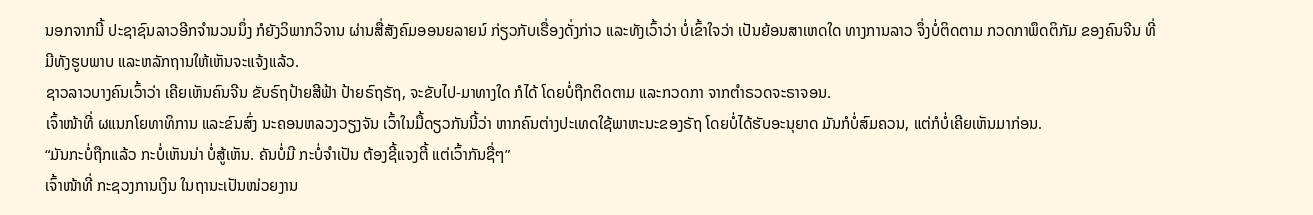ນອກຈາກນີ້ ປະຊາຊົນລາວອີກຈໍານວນນຶ່ງ ກໍຍັງວິພາກວິຈານ ຜ່ານສື່ສັງຄົມອອນຍລາຍນ໌ ກ່ຽວກັບເຣື່ອງດັ່ງກ່າວ ແລະທັງເວົ້າວ່າ ບໍ່ເຂົ້າໃຈວ່າ ເປັນຍ້ອນສາເຫດໃດ ທາງການລາວ ຈຶ່ງບໍ່ຕິດຕາມ ກວດກາພຶດຕິກັມ ຂອງຄົນຈີນ ທີ່ມີທັງຮູບພາບ ແລະຫລັກຖານໃຫ້ເຫັນຈະແຈ້ງແລ້ວ.
ຊາວລາວບາງຄົນເວົ້າວ່າ ເຄີຍເຫັນຄົນຈີນ ຂັບຣົຖປ້າຍສີຟ້າ ປ້າຍຣົຖຣັຖ, ຈະຂັບໄປ-ມາທາງໃດ ກໍໄດ້ ໂດຍບໍ່ຖືກຕິດຕາມ ແລະກວດກາ ຈາກຕໍາຣວດຈະຣາຈອນ.
ເຈົ້າໜ້າທີ່ ຜແນກໂຍທາທິການ ແລະຂົນສົ່ງ ນະຄອນຫລວງວຽງຈັນ ເວົ້າໃນມື້ດຽວກັນນີ້ວ່າ ຫາກຄົນຕ່າງປະເທດໃຊ້ພາຫະນະຂອງຣັຖ ໂດຍບໍ່ໄດ້ຮັບອະນຸຍາດ ມັນກໍບໍ່ສົມຄວນ, ແຕ່ກໍບໍ່ເຄີຍເຫັນມາກ່ອນ.
“ມັນກະບໍ່ຖືກແລ້ວ ກະບໍ່ເຫັນນ່າ ບໍ່ສູ້ເຫັນ. ຄັນບໍ່ມີ ກະບໍ່ຈໍາເປັນ ຕ້ອງຊີ້ແຈງຕີ້ ແຕ່ເວົ້າກັນຊື່ໆ”
ເຈົ້າໜ້າທີ່ ກະຊວງການເງິນ ໃນຖານະເປັນໜ່ວຍງານ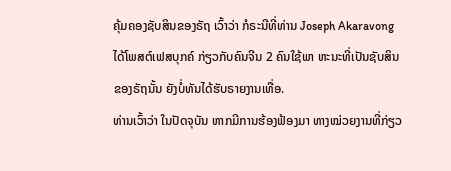ຄຸ້ມຄອງຊັບສິນຂອງຣັຖ ເວົ້າວ່າ ກໍຣະນີທີ່ທ່ານ Joseph Akaravong ໄດ້ໂພສຕ໌ເຟສບຸກຄ໌ ກ່ຽວກັບຄົນຈີນ 2 ຄົນໃຊ້ພາ ຫະນະທີ່ເປັນຊັບສິນ ຂອງຣັຖນັ້ນ ຍັງບໍ່ທັນໄດ້ຮັບຣາຍງານເທື່ອ.
ທ່ານເວົ້າວ່າ ໃນປັດຈຸບັນ ຫາກມີການຮ້ອງຟ້ອງມາ ທາງໝ່ວຍງານທີ່ກ່ຽວ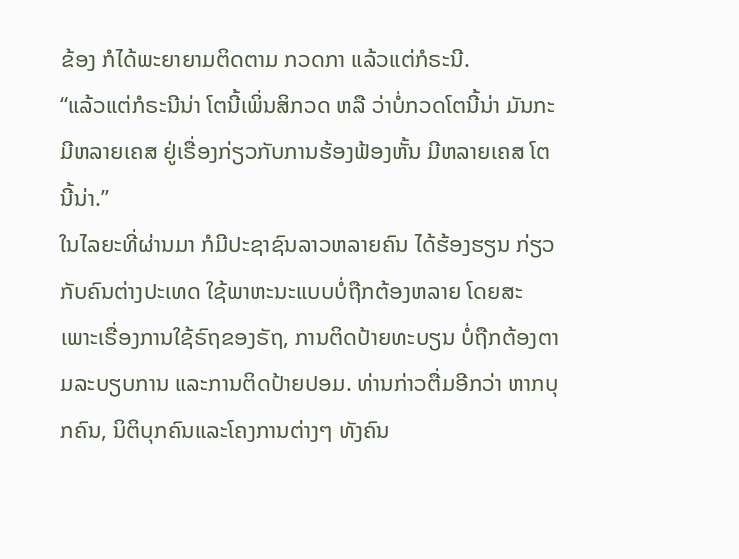ຂ້ອງ ກໍໄດ້ພະຍາຍາມຕິດຕາມ ກວດກາ ແລ້ວແຕ່ກໍຣະນີ.
“ແລ້ວແຕ່ກໍຣະນີນ່າ ໂຕນີ້ເພິ່ນສິກວດ ຫລື ວ່າບໍ່ກວດໂຕນີ້ນ່າ ມັນກະມີຫລາຍເຄສ ຢູ່ເຣື່ອງກ່ຽວກັບການຮ້ອງຟ້ອງຫັ້ນ ມີຫລາຍເຄສ ໂຕນີ້ນ່າ.”
ໃນໄລຍະທີ່ຜ່ານມາ ກໍມີປະຊາຊົນລາວຫລາຍຄົນ ໄດ້ຮ້ອງຮຽນ ກ່ຽວກັບຄົນຕ່າງປະເທດ ໃຊ້ພາຫະນະແບບບໍ່ຖືກຕ້ອງຫລາຍ ໂດຍສະເພາະເຣື່ອງການໃຊ້ຣົຖຂອງຣັຖ, ການຕິດປ້າຍທະບຽນ ບໍ່ຖືກຕ້ອງຕາມລະບຽບການ ແລະການຕິດປ້າຍປອມ. ທ່ານກ່າວຕື່ມອີກວ່າ ຫາກບຸກຄົນ, ນິຕິບຸກຄົນແລະໂຄງການຕ່າງໆ ທັງຄົນ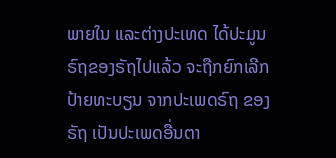ພາຍໃນ ແລະຕ່າງປະເທດ ໄດ້ປະມູນຣົຖຂອງຣັຖໄປແລ້ວ ຈະຖືກຍົກເລີກປ້າຍທະບຽນ ຈາກປະເພດຣົຖ ຂອງຣັຖ ເປັນປະເພດອື່ນຕາ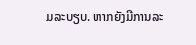ມລະບຽບ. ຫາກຍັງມີການລະ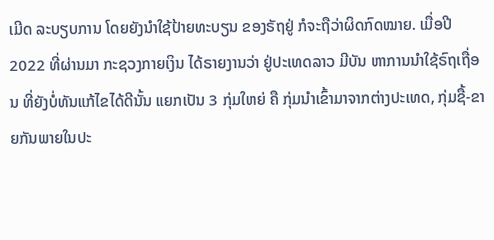ເມີດ ລະບຽບການ ໂດຍຍັງນໍາໃຊ້ປ້າຍທະບຽນ ຂອງຣັຖຢູ່ ກໍຈະຖືວ່າຜິດກົດໝາຍ. ເມື່ອປີ 2022 ທີ່ຜ່ານມາ ກະຊວງກາຍເງິນ ໄດ້ຣາຍງານວ່າ ຢູ່ປະເທດລາວ ມີບັນ ຫາການນໍາໃຊ້ຣົຖເຖື່ອນ ທີ່ຍັງບໍ່ທັນແກ້ໄຂໄດ້ດີນັ້ນ ແຍກເປັນ 3 ກຸ່ມໃຫຍ່ ຄື ກຸ່ມນໍາເຂົ້າມາຈາກຕ່າງປະເທດ, ກຸ່ມຊື້-ຂາຍກັນພາຍໃນປະ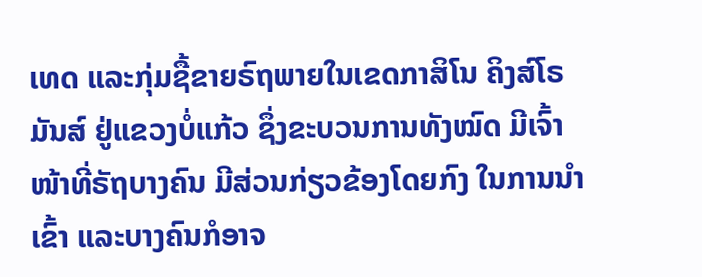ເທດ ແລະກຸ່ມຊື້ຂາຍຣົຖພາຍໃນເຂດກາສິໂນ ຄິງສ໌ໂຣມັນສ໌ ຢູ່ແຂວງບໍ່ແກ້ວ ຊຶ່ງຂະບວນການທັງໝົດ ມີເຈົ້າໜ້າທີ່ຣັຖບາງຄົນ ມີສ່ວນກ່ຽວຂ້ອງໂດຍກົງ ໃນການນໍາເຂົ້າ ແລະບາງຄົນກໍອາຈ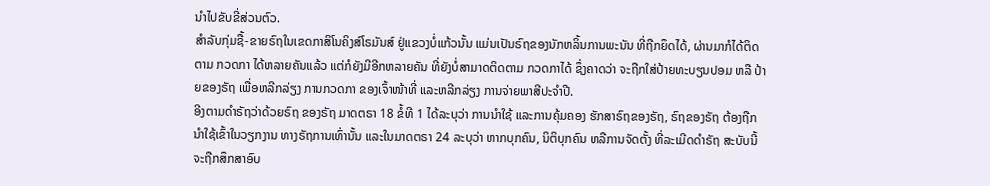ນໍາໄປຂັບຂີ່ສ່ວນຕົວ.
ສໍາລັບກຸ່ມຊື້-ຂາຍຣົຖໃນເຂດກາສິໂນຄິງສ໌ໂຣມັນສ໌ ຢູ່ແຂວງບໍ່ແກ້ວນັ້ນ ແມ່ນເປັນຣົຖຂອງນັກຫລິ້ນການພະນັນ ທີ່ຖືກຍຶດໄດ້, ຜ່ານມາກໍໄດ້ຕິດຕາມ ກວດກາ ໄດ້ຫລາຍຄັນແລ້ວ ແຕ່ກໍຍັງມີອີກຫລາຍຄັນ ທີ່ຍັງບໍ່ສາມາດຕິດຕາມ ກວດກາໄດ້ ຊຶ່ງຄາດວ່າ ຈະຖືກໃສ່ປ້າຍທະບຽນປອມ ຫລື ປ້າຍຂອງຣັຖ ເພື່ອຫລີກລ່ຽງ ການກວດກາ ຂອງເຈົ້າໜ້າທີ່ ແລະຫລີກລ່ຽງ ການຈ່າຍພາສີປະຈໍາປີ.
ອີງຕາມດໍາຣັຖວ່າດ້ວຍຣົຖ ຂອງຣັຖ ມາດຕຣາ 18 ຂໍ້ທີ 1 ໄດ້ລະບຸວ່າ ການນໍາໃຊ້ ແລະການຄຸ້ມຄອງ ຮັກສາຣົຖຂອງຣັຖ, ຣົຖຂອງຣັຖ ຕ້ອງຖືກນໍາໃຊ້ເຂົ້າໃນວຽກງານ ທາງຣັຖການເທົ່ານັ້ນ ແລະໃນມາດຕຣາ 24 ລະບຸວ່າ ຫາກບຸກຄົນ, ນິຕິບຸກຄົນ ຫລືການຈັດຕັ້ງ ທີ່ລະເມີດດໍາຣັຖ ສະບັບນີ້ ຈະຖືກສຶກສາອົບ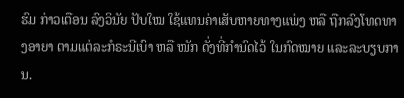ຮົມ ກ່າວເຕືອນ ລົງວິນັຍ ປັບໃໝ ໃຊ້ແທນຄ່າເສັບຫາຍທາງແພ່ງ ຫລື ຖືກລົງໂທດທາງອາຍາ ຕາມແຕ່ລະກໍຣະນີເບົາ ຫລື ໜັກ ດັ່ງທີ່ກໍານົດໄວ້ ໃນກົດໝາຍ ແລະລະບຽບການ.